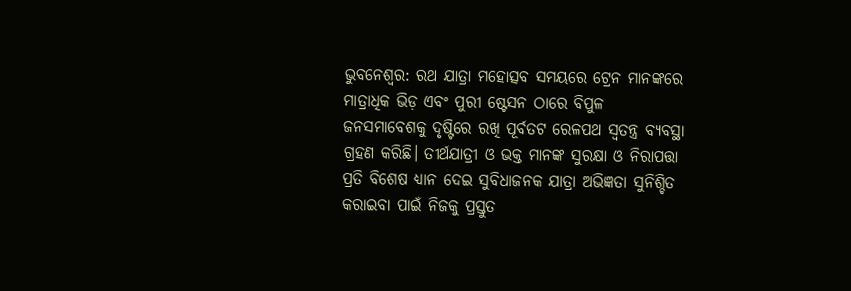ଭୁବନେଶ୍ୱର: ରଥ ଯାତ୍ରା ମହୋତ୍ସବ ସମୟରେ ଟ୍ରେନ ମାନଙ୍କରେ ମାତ୍ରାଧିକ ଭିଡ଼ ଏବଂ ପୁରୀ ଷ୍ଟେସନ ଠାରେ ବିପୁଳ ଜନସମାବେଶକୁ ଦୃଷ୍ଟିରେ ରଖି ପୂର୍ବତଟ ରେଳପଥ ସ୍ଵତନ୍ତ୍ର ବ୍ୟବସ୍ଥା ଗ୍ରହଣ କରିଛି। ତୀର୍ଥଯାତ୍ରୀ ଓ ଭକ୍ତ ମାନଙ୍କ ସୁରକ୍ଷା ଓ ନିରାପତ୍ତା ପ୍ରତି ବିଶେଷ ଧ୍ୟାନ ଦେଇ ସୁବିଧାଜନକ ଯାତ୍ରା ଅଭିଜ୍ଞତା ସୁନିଶ୍ଚିତ କରାଇବା ପାଇଁ ନିଜକୁ ପ୍ରସ୍ତୁତ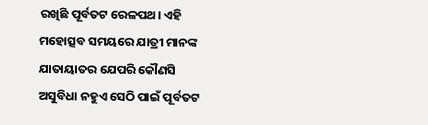ରଖିଛି ପୂର୍ବତଟ ରେଳପଥ। ଏହି ମହୋତ୍ସବ ସମୟରେ ଯାତ୍ରୀ ମାନଙ୍କ ଯାତାୟାତର ଯେପରି କୌଣସି ଅସୁବିଧା ନହୁଏ ସେଠି ପାଇଁ ପୂର୍ବତଟ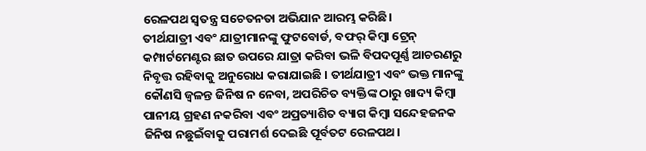ରେଳପଥ ସ୍ୱତନ୍ତ୍ର ସଚେତନତା ଅଭିଯାନ ଆରମ୍ଭ କରିଛି।
ତୀର୍ଥଯାତ୍ରୀ ଏବଂ ଯାତ୍ରୀମାନଙ୍କୁ ଫୁଟବୋର୍ଡ, ବଫର୍ କିମ୍ବା ଟ୍ରେନ୍ କମ୍ପାର୍ଟମେଣ୍ଟର ଛାତ ଉପରେ ଯାତ୍ରା କରିବା ଭଳି ବିପଦପୂର୍ଣ୍ଣ ଆଚରଣରୁ ନିବୃତ୍ତ ରହିବାକୁ ଅନୁରୋଧ କରାଯାଇଛି । ତୀର୍ଥଯାତ୍ରୀ ଏବଂ ଭକ୍ତ ମାନଙ୍କୁ କୌଣସି ଜ୍ୱଳନ୍ତ ଜିନିଷ ନ ନେବା, ଅପରିଚିତ ବ୍ୟକ୍ତିଙ୍କ ଠାରୁ ଖାଦ୍ୟ କିମ୍ବା ପାନୀୟ ଗ୍ରହଣ ନକରିବା ଏବଂ ଅପ୍ରତ୍ୟାଶିତ ବ୍ୟାଗ କିମ୍ବା ସନ୍ଦେହଜନକ ଜିନିଷ ନଛୁଇଁବାକୁ ପରାମର୍ଶ ଦେଇଛି ପୂର୍ବତଟ ରେଳପଥ।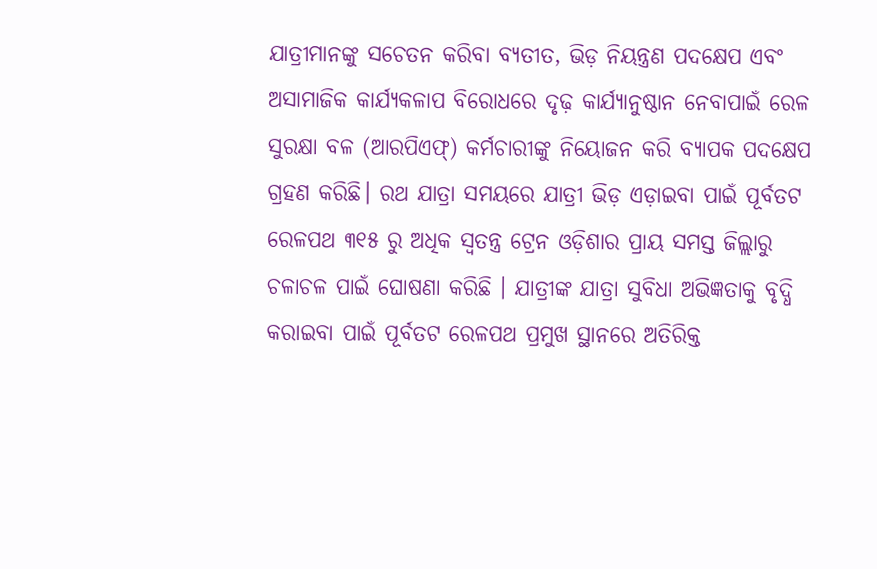ଯାତ୍ରୀମାନଙ୍କୁ ସଚେତନ କରିବା ବ୍ୟତୀତ, ଭିଡ଼ ନିୟନ୍ତ୍ରଣ ପଦକ୍ଷେପ ଏବଂ ଅସାମାଜିକ କାର୍ଯ୍ୟକଳାପ ବିରୋଧରେ ଦୃଢ଼ କାର୍ଯ୍ୟାନୁଷ୍ଠାନ ନେବାପାଇଁ ରେଳ ସୁରକ୍ଷା ବଳ (ଆରପିଏଫ୍) କର୍ମଚାରୀଙ୍କୁ ନିୟୋଜନ କରି ବ୍ୟାପକ ପଦକ୍ଷେପ ଗ୍ରହଣ କରିଛି। ରଥ ଯାତ୍ରା ସମୟରେ ଯାତ୍ରୀ ଭିଡ଼ ଏଡ଼ାଇବା ପାଇଁ ପୂର୍ବତଟ ରେଳପଥ ୩୧୫ ରୁ ଅଧିକ ସ୍ୱତନ୍ତ୍ର ଟ୍ରେନ ଓଡ଼ିଶାର ପ୍ରାୟ ସମସ୍ତ ଜିଲ୍ଲାରୁ ଚଳାଚଳ ପାଇଁ ଘୋଷଣା କରିଛି । ଯାତ୍ରୀଙ୍କ ଯାତ୍ରା ସୁବିଧା ଅଭିଜ୍ଞତାକୁ ବୃଦ୍ଧି କରାଇବା ପାଇଁ ପୂର୍ବତଟ ରେଳପଥ ପ୍ରମୁଖ ସ୍ଥାନରେ ଅତିରିକ୍ତ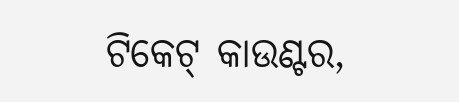ଟିକେଟ୍ କାଉଣ୍ଟର,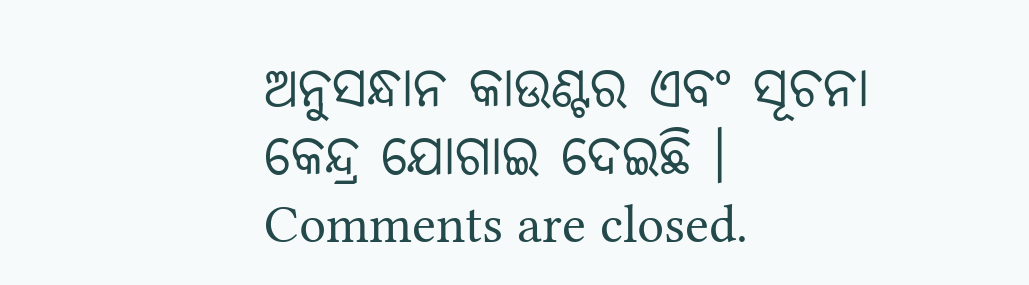ଅନୁସନ୍ଧାନ କାଉଣ୍ଟର ଏବଂ ସୂଚନା କେନ୍ଦ୍ର ଯୋଗାଇ ଦେଇଛି ।
Comments are closed.